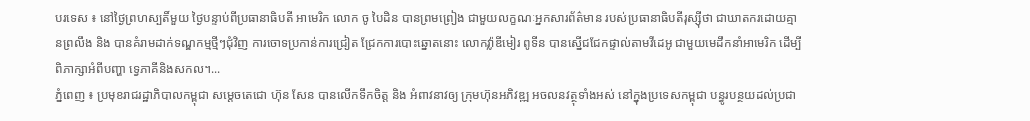បរទេស ៖ នៅថ្ងៃព្រហស្បតិ៍មួយ ថ្ងៃបន្ទាប់ពីប្រធានាធិបតី អាមេរិក លោក ចូ បៃដិន បានព្រមព្រៀង ជាមួយលក្ខណៈអ្នកសារព័ត៌មាន របស់ប្រធានាធិបតីរុស្ស៊ីថា ជាឃាតករដោយគ្មានព្រលឹង និង បានគំរាមដាក់ទណ្ឌកម្មថ្មីៗជុំវិញ ការចោទប្រកាន់ការជ្រៀត ជ្រែកការបោះឆ្នោតនោះ លោកវ្ល៉ាឌីមៀរ ពូទីន បានស្នើជជែកផ្ទាល់តាមវីដេអូ ជាមួយមេដឹកនាំអាមេរិក ដើម្បីពិភាក្សាអំពីបញ្ហា ទ្វេភាគីនិងសកល។...
ភ្នំពេញ ៖ ប្រមុខរាជរដ្ឋាភិបាលកម្ពុជា សម្ដេចតេជោ ហ៊ុន សែន បានលើកទឹកចិត្ត និង អំពាវនាវឲ្យ ក្រុមហ៊ុនអភិវឌ្ឍ អចលនវត្ថុទាំងអស់ នៅក្នុងប្រទេសកម្ពុជា បន្ធូរបន្ថយដល់ប្រជា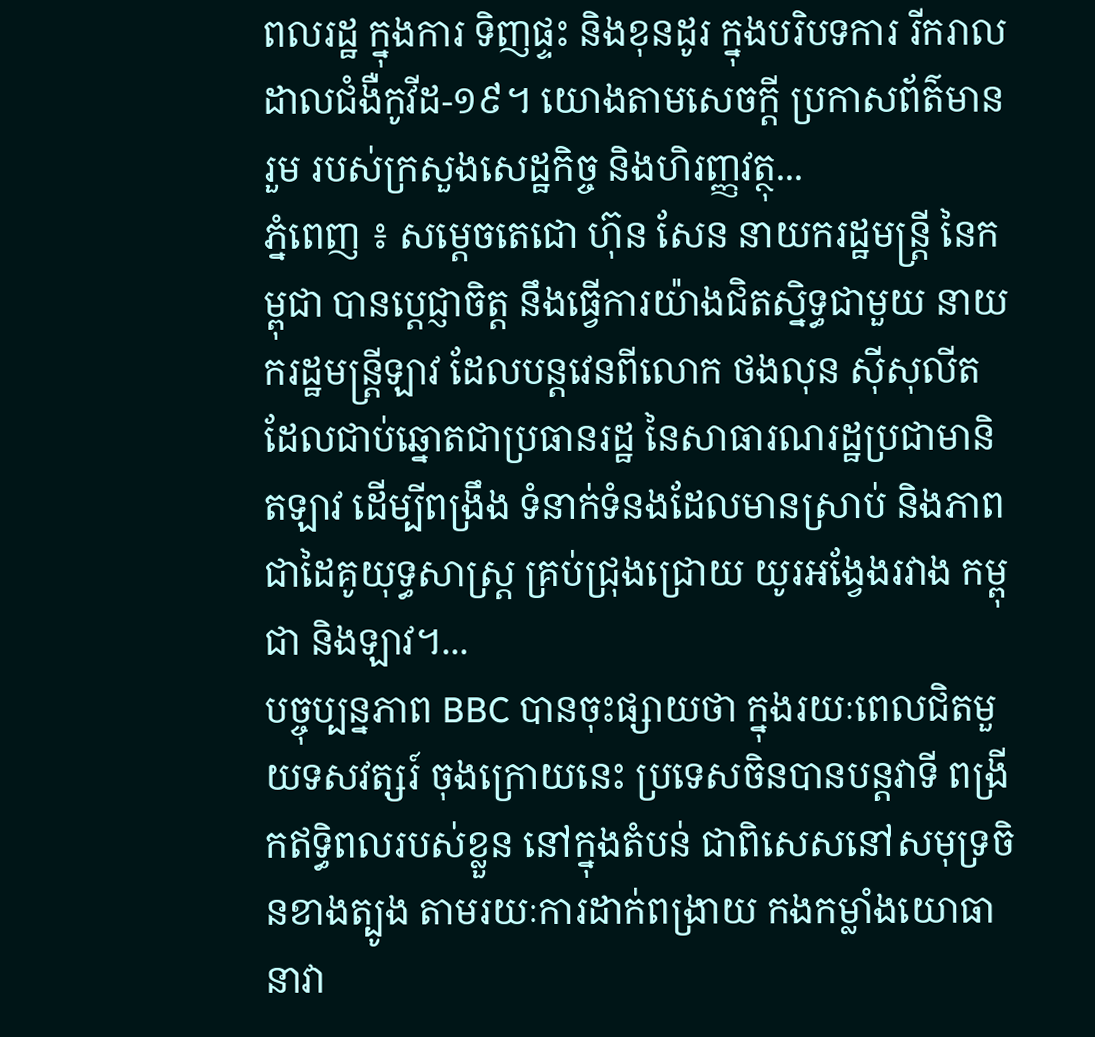ពលរដ្ឋ ក្នុងការ ទិញផ្ទះ និងខុនដូរ ក្នុងបរិបទការ រីករាលដាលជំងឺកូវីដ-១៩។ យោងតាមសេចក្ដី ប្រកាសព័ត៌មានរួម របស់ក្រសួងសេដ្ឋកិច្ច និងហិរញ្ញវត្ថុ...
ភ្នំពេញ ៖ សម្ដេចតេជោ ហ៊ុន សែន នាយករដ្ឋមន្ដ្រី នៃកម្ពុជា បានប្តេជ្ញាចិត្ត នឹងធ្វើការយ៉ាងជិតស្និទ្ធជាមួយ នាយករដ្ឋមន្ដ្រីឡាវ ដែលបន្តវេនពីលោក ថងលុន ស៊ីសុលីត ដែលជាប់ឆ្នោតជាប្រធានរដ្ឋ នៃសាធារណរដ្ឋប្រជាមានិតឡាវ ដើម្បីពង្រឹង ទំនាក់ទំនងដែលមានស្រាប់ និងភាពជាដៃគូយុទ្ធសាស្ត្រ គ្រប់ជ្រុងជ្រោយ យូរអង្វែងរវាង កម្ពុជា និងឡាវ។...
បច្ចុប្បន្នភាព BBC បានចុះផ្សាយថា ក្នុងរយៈពេលជិតមួយទសវត្សរ៍ ចុងក្រោយនេះ ប្រទេសចិនបានបន្តវាទី ពង្រីកឥទ្ធិពលរបស់ខ្លួន នៅក្នុងតំបន់ ជាពិសេសនៅសមុទ្រចិនខាងត្បូង តាមរយៈការដាក់ពង្រាយ កងកម្លាំងយោធា នាវា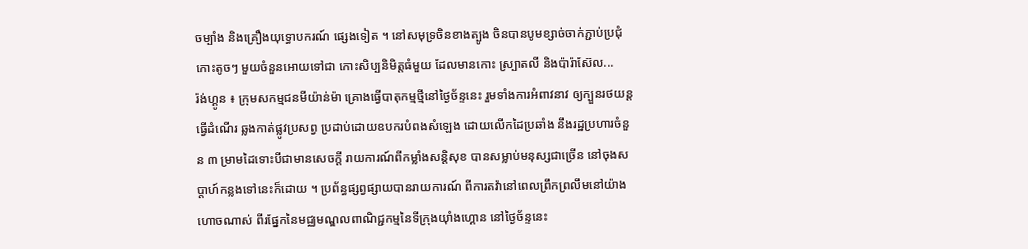ចម្បាំង និងគ្រឿងយុទ្ធោបករណ៍ ផ្សេងទៀត ។ នៅសមុទ្រចិនខាងត្បូង ចិនបានបូមខ្សាច់ចាក់ភ្ជាប់ប្រជុំកោះតូចៗ មួយចំនួនអោយទៅជា កោះសិប្បនិមិត្តធំមួយ ដែលមានកោះ ស្ប្រាតលី និងប៉ារ៉ាស៊ែល...
រ៉ង់ហ្គូន ៖ ក្រុមសកម្មជនមីយ៉ាន់ម៉ា គ្រោងធ្វើបាតុកម្មថ្មីនៅថ្ងៃច័ន្ទនេះ រួមទាំងការអំពាវនាវ ឲ្យក្បួនរថយន្តធ្វើដំណើរ ឆ្លងកាត់ផ្លូវប្រសព្វ ប្រដាប់ដោយឧបករបំពងសំឡេង ដោយលើកដៃប្រឆាំង នឹងរដ្ឋប្រហារចំនួន ៣ ម្រាមដៃទោះបីជាមានសេចក្តី រាយការណ៍ពីកម្លាំងសន្តិសុខ បានសម្លាប់មនុស្សជាច្រើន នៅចុងសប្តាហ៍កន្លងទៅនេះក៏ដោយ ។ ប្រព័ន្ធផ្សព្វផ្សាយបានរាយការណ៍ ពីការតវ៉ានៅពេលព្រឹកព្រលឹមនៅយ៉ាងហោចណាស់ ពីរផ្នែកនៃមជ្ឈមណ្ឌលពាណិជ្ជកម្មនៃទីក្រុងយ៉ាំងហ្គោន នៅថ្ងៃច័ន្ទនេះ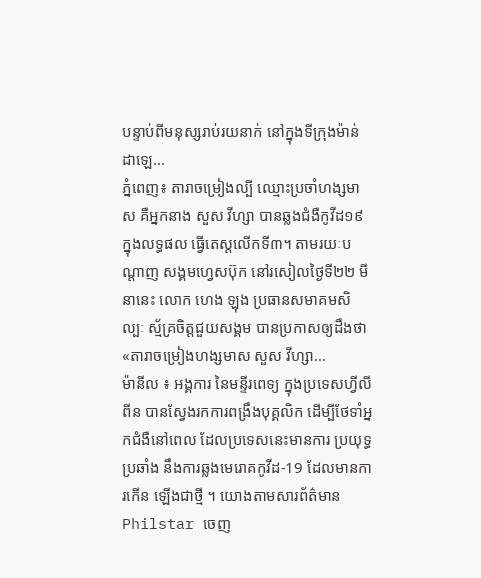បន្ទាប់ពីមនុស្សរាប់រយនាក់ នៅក្នុងទីក្រុងម៉ាន់ដាឡេ...
ភ្នំពេញ៖ តារាចម្រៀងល្បី ឈ្មោះប្រចាំហង្សមាស គឺអ្នកនាង សួស វីហ្សា បានឆ្លងជំងឺកូវីដ១៩ ក្នុងលទ្ធផល ធ្វើតេស្តលើកទី៣។ តាមរយៈបណ្ដាញ សង្គមហ្វេសប៊ុក នៅរសៀលថ្ងៃទី២២ មីនានេះ លោក ហេង ឡុង ប្រធានសមាគមសិល្បៈ ស្ម័គ្រចិត្តជួយសង្គម បានប្រកាសឲ្យដឹងថា «តារាចម្រៀងហង្សមាស សួស វីហ្សា...
ម៉ានីល ៖ អង្គការ នៃមន្ទីរពេទ្យ ក្នុងប្រទេសហ្វីលីពីន បានស្វែងរកការពង្រឹងបុគ្គលិក ដើម្បីថែទាំអ្នកជំងឺនៅពេល ដែលប្រទេសនេះមានការ ប្រយុទ្ធប្រឆាំង នឹងការឆ្លងមេរោគកូវីដ-19 ដែលមានការកើន ឡើងជាថ្មី ។ យោងតាមសារព័ត៌មាន Philstar ចេញ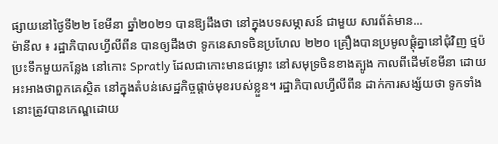ផ្សាយនៅថ្ងៃទី២២ ខែមីនា ឆ្នាំ២០២១ បានឱ្យដឹងថា នៅក្នុងបទសម្ភាសន៍ ជាមួយ សារព័ត៌មាន...
ម៉ានីល ៖ រដ្ឋាភិបាលហ្វីលីពីន បានឲ្យដឹងថា ទូកនេសាទចិនប្រហែល ២២០ គ្រឿងបានប្រមូលផ្តុំគ្នានៅជុំវិញ ថ្មប៉ប្រះទឹកមួយកន្លែង នៅកោះ Spratly ដែលជាកោះមានជម្លោះ នៅសមុទ្រចិនខាងត្បូង កាលពីដើមខែមីនា ដោយអះអាងថាពួកគេស្ថិត នៅក្នុងតំបន់សេដ្ឋកិច្ចផ្តាច់មុខរបស់ខ្លួន។ រដ្ឋាភិបាលហ្វីលីពីន ដាក់ការសង្ស័យថា ទូកទាំងនោះត្រូវបានកេណ្ឌដោយ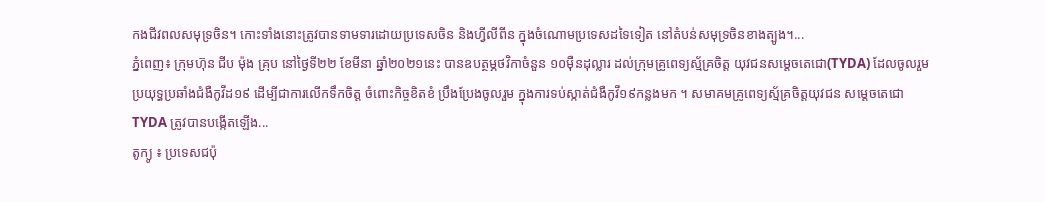កងជីវពលសមុទ្រចិន។ កោះទាំងនោះត្រូវបានទាមទារដោយប្រទេសចិន និងហ្វីលីពីន ក្នុងចំណោមប្រទេសដទៃទៀត នៅតំបន់សមុទ្រចិនខាងត្បូង។...
ភ្នំពេញ៖ ក្រុមហ៊ុន ជីប ម៉ុង គ្រុប នៅថ្ងៃទី២២ ខែមីនា ឆ្នាំ២០២១នេះ បានឧបត្ថម្ភថវិកាចំនួន ១០ម៉ឺនដុល្លារ ដល់ក្រុមគ្រូពេទ្យស្ម័គ្រចិត្ត យុវជនសម្តេចតេជោ(TYDA) ដែលចូលរួមប្រយុទ្ធប្រឆាំងជំងឺកូវីដ១៩ ដើម្បីជាការលើកទឹកចិត្ត ចំពោះកិច្ចខិតខំ ប្រឹងប្រែងចូលរួម ក្នុងការទប់ស្កាត់ជំងឺកូវី១៩កន្លងមក ។ សមាគមគ្រូពេទ្យស្ម័គ្រចិត្តយុវជន សម្តេចតេជោ TYDA ត្រូវបានបង្កើតឡើង...
តូក្យូ ៖ ប្រទេសជប៉ុ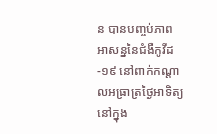ន បានបញ្ចប់ភាព អាសន្ននៃជំងឺកូវីដ-១៩ នៅពាក់កណ្តាលអធ្រាត្រថ្ងៃអាទិត្យ នៅក្នុង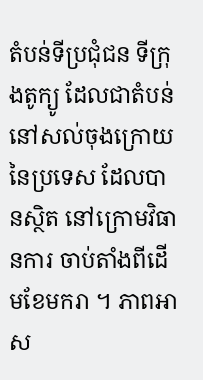តំបន់ទីប្រជុំជន ទីក្រុងតូក្យូ ដែលជាតំបន់ នៅសល់ចុងក្រោយ នៃប្រទេស ដែលបានស្ថិត នៅក្រោមវិធានការ ចាប់តាំងពីដើមខែមករា ។ ភាពអាស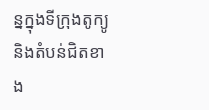ន្នក្នុងទីក្រុងតូក្យូ និងតំបន់ជិតខាង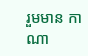រួមមាន កាណា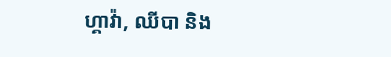ហ្គាវ៉ា, ឈីបា និង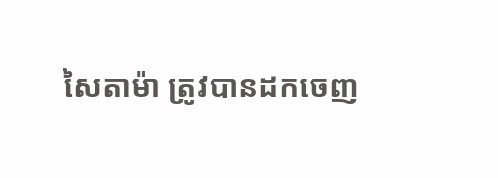សៃតាម៉ា ត្រូវបានដកចេញ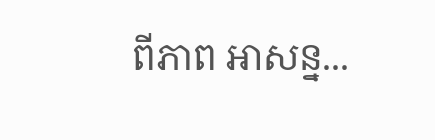ពីភាព អាសន្ន...